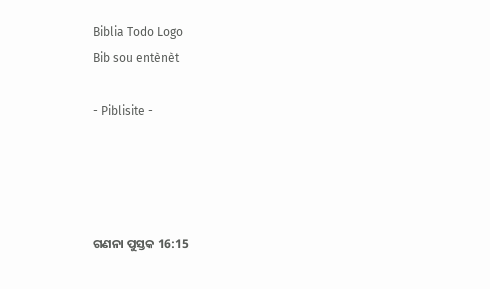Biblia Todo Logo
Bib sou entènèt

- Piblisite -




ଗଣନା ପୁସ୍ତକ 16:15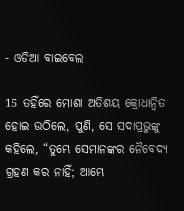- ଓଡିଆ ବାଇବେଲ

15 ତହିଁରେ ମୋଶା ଅତିଶୟ କ୍ରୋଧାନ୍ୱିତ ହୋଇ ଉଠିଲେ, ପୁଣି, ସେ ସଦାପ୍ରଭୁଙ୍କୁ କହିଲେ, “ତୁମ୍ଭେ ସେମାନଙ୍କର ନୈବେଦ୍ୟ ଗ୍ରହଣ କର ନାହିଁ; ଆମ୍ଭେ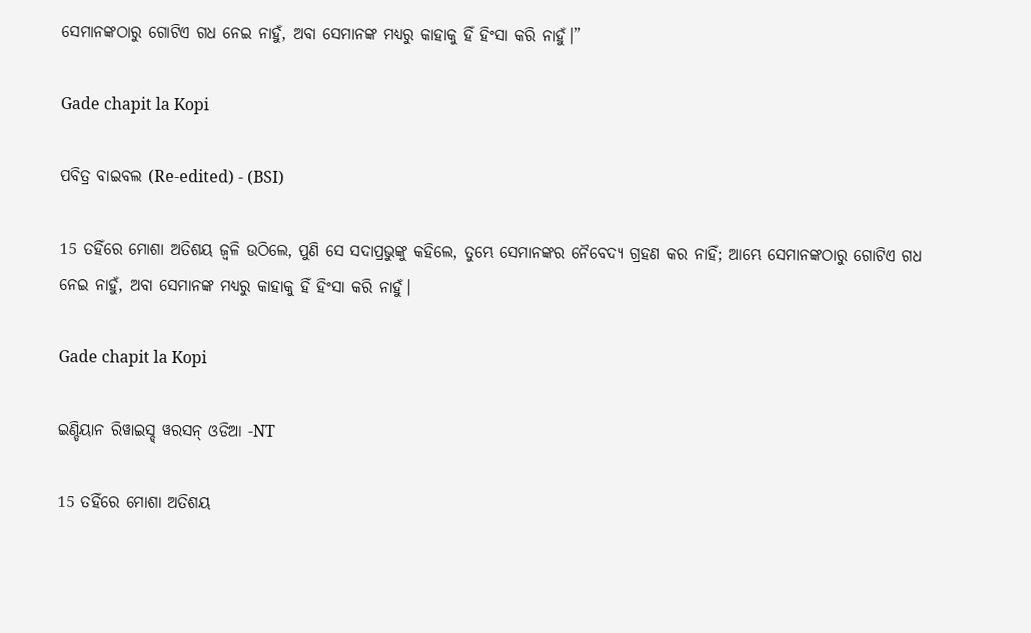ସେମାନଙ୍କଠାରୁ ଗୋଟିଏ ଗଧ ନେଇ ନାହୁଁ, ଅବା ସେମାନଙ୍କ ମଧ୍ୟରୁ କାହାକୁ ହିଁ ହିଂସା କରି ନାହୁଁ।”

Gade chapit la Kopi

ପବିତ୍ର ବାଇବଲ (Re-edited) - (BSI)

15 ତହିଁରେ ମୋଶା ଅତିଶୟ ଜ୍ଵଳି ଉଠିଲେ, ପୁଣି ସେ ସଦାପ୍ରଭୁଙ୍କୁ କହିଲେ, ତୁମ୍ଭେ ସେମାନଙ୍କର ନୈବେଦ୍ୟ ଗ୍ରହଣ କର ନାହିଁ; ଆମ୍ଭେ ସେମାନଙ୍କଠାରୁ ଗୋଟିଏ ଗଧ ନେଇ ନାହୁଁ, ଅବା ସେମାନଙ୍କ ମଧ୍ୟରୁ କାହାକୁ ହିଁ ହିଂସା କରି ନାହୁଁ।

Gade chapit la Kopi

ଇଣ୍ଡିୟାନ ରିୱାଇସ୍ଡ୍ ୱରସନ୍ ଓଡିଆ -NT

15 ତହିଁରେ ମୋଶା ଅତିଶୟ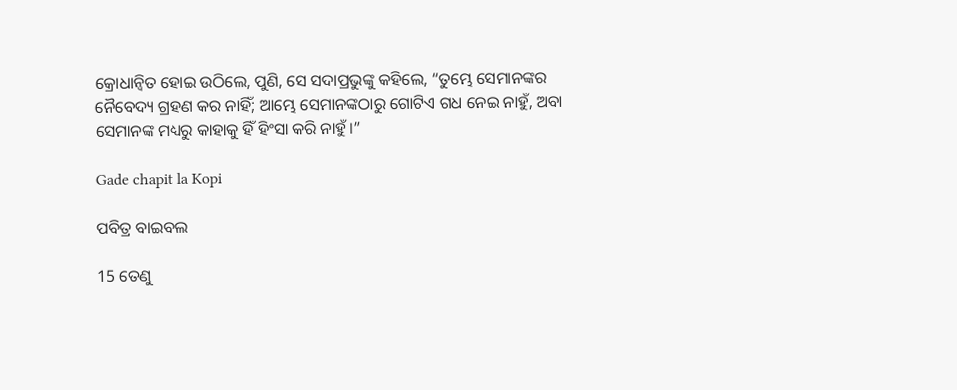କ୍ରୋଧାନ୍ୱିତ ହୋଇ ଉଠିଲେ, ପୁଣି, ସେ ସଦାପ୍ରଭୁଙ୍କୁ କହିଲେ, “ତୁମ୍ଭେ ସେମାନଙ୍କର ନୈବେଦ୍ୟ ଗ୍ରହଣ କର ନାହିଁ; ଆମ୍ଭେ ସେମାନଙ୍କଠାରୁ ଗୋଟିଏ ଗଧ ନେଇ ନାହୁଁ, ଅବା ସେମାନଙ୍କ ମଧ୍ୟରୁ କାହାକୁ ହିଁ ହିଂସା କରି ନାହୁଁ।”

Gade chapit la Kopi

ପବିତ୍ର ବାଇବଲ

15 ତେଣୁ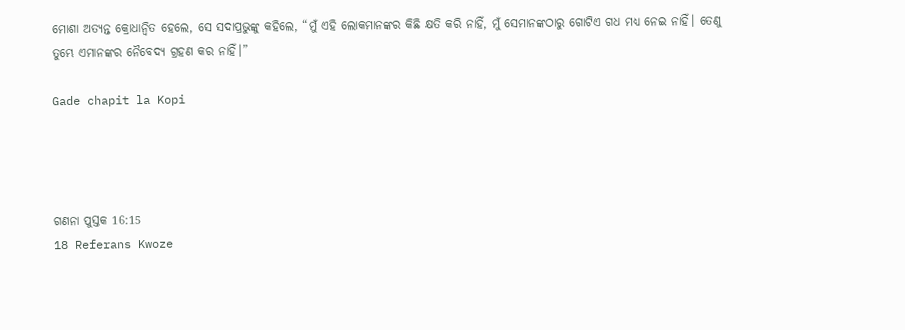ମୋଶା ଅତ୍ୟନ୍ତ କ୍ରୋଧାନ୍ୱିତ ହେଲେ, ସେ ସଦାପ୍ରଭୁଙ୍କୁ କହିଲେ, “ମୁଁ ଏହି ଲୋକମାନଙ୍କର କିଛି କ୍ଷତି କରି ନାହିଁ, ମୁଁ ସେମାନଙ୍କଠାରୁ ଗୋଟିଏ ଗଧ ମଧ୍ୟ ନେଇ ନାହିଁ। ତେଣୁ ତୁମ୍ଭେ ଏମାନଙ୍କର ନୈବେଦ୍ୟ ଗ୍ରହଣ କର ନାହିଁ।”

Gade chapit la Kopi




ଗଣନା ପୁସ୍ତକ 16:15
18 Referans Kwoze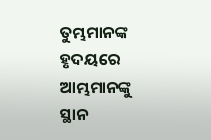ତୁମ୍ଭମାନଙ୍କ ହୃଦୟରେ ଆମ୍ଭମାନଙ୍କୁ ସ୍ଥାନ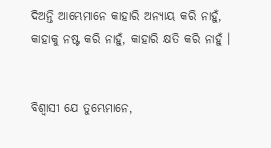ଦିଅନ୍ତି ଆମ୍ଭେମାନେ କାହାରି ଅନ୍ୟାୟ କରି ନାହୁଁ, କାହାକୁ ନଷ୍ଟ କରି ନାହୁଁ, କାହାରି କ୍ଷତି କରି ନାହୁଁ ।


ବିଶ୍ୱାସୀ ଯେ ତୁମ୍ଭେମାନେ,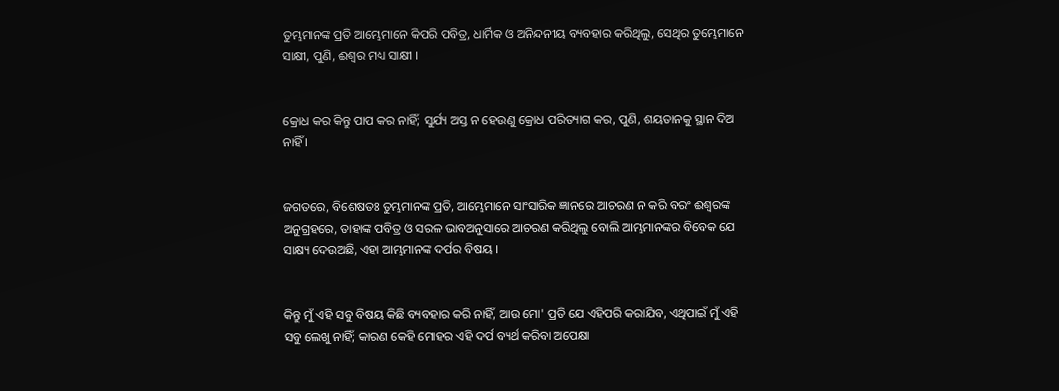ତୁମ୍ଭମାନଙ୍କ ପ୍ରତି ଆମ୍ଭେମାନେ କିପରି ପବିତ୍ର, ଧାର୍ମିକ ଓ ଅନିନ୍ଦନୀୟ ବ୍ୟବହାର କରିଥିଲୁ, ସେଥିର ତୁମ୍ଭେମାନେ ସାକ୍ଷୀ, ପୁଣି, ଈଶ୍ୱର ମଧ୍ୟ ସାକ୍ଷୀ ।


କ୍ରୋଧ କର କିନ୍ତୁ ପାପ କର ନାହିଁ; ସୁର୍ଯ୍ୟ ଅସ୍ତ ନ ହେଉଣୁ କ୍ରୋଧ ପରିତ୍ୟାଗ କର, ପୁଣି, ଶୟତାନକୁ ସ୍ଥାନ ଦିଅ ନାହିଁ ।


ଜଗତରେ, ବିଶେଷତଃ ତୁମ୍ଭମାନଙ୍କ ପ୍ରତି, ଆମ୍ଭେମାନେ ସାଂସାରିକ ଜ୍ଞାନରେ ଆଚରଣ ନ କରି ବରଂ ଈଶ୍ୱରଙ୍କ ଅନୁଗ୍ରହରେ, ତାହାଙ୍କ ପବିତ୍ର ଓ ସରଳ ଭାବଅନୁସାରେ ଆଚରଣ କରିଥିଲୁ ବୋଲି ଆମ୍ଭମାନଙ୍କର ବିବେକ ଯେ ସାକ୍ଷ୍ୟ ଦେଉଅଛି, ଏହା ଆମ୍ଭମାନଙ୍କ ଦର୍ପର ବିଷୟ ।


କିନ୍ତୁ ମୁଁ ଏହି ସବୁ ବିଷୟ କିଛି ବ୍ୟବହାର କରି ନାହିଁ, ଆଉ ମୋ' ପ୍ରତି ଯେ ଏହିପରି କରାଯିବ, ଏଥିପାଇଁ ମୁଁ ଏହି ସବୁ ଲେଖୁ ନାହିଁ; କାରଣ କେହି ମୋହର ଏହି ଦର୍ପ ବ୍ୟର୍ଥ କରିବା ଅପେକ୍ଷା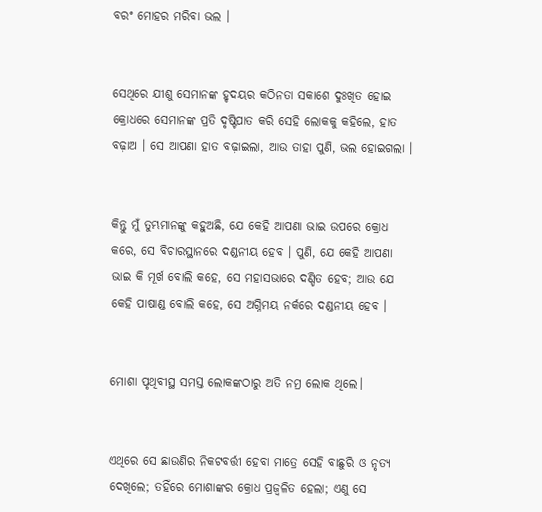ବରଂ ମୋହର ମରିବା ଭଲ ।


ସେଥିରେ ଯୀଶୁ ସେମାନଙ୍କ ହୃଦୟର କଠିନତା ସକାଶେ ଦୁଃଖିତ ହୋଇ କ୍ରୋଧରେ ସେମାନଙ୍କ ପ୍ରତି ଦୃଷ୍ଟିପାତ କରି ସେହି ଲୋକକୁ କହିଲେ, ହାତ ବଢ଼ାଅ । ସେ ଆପଣା ହାତ ବଢ଼ାଇଲା, ଆଉ ତାହା ପୁଣି, ଭଲ ହୋଇଗଲା ।


କିନ୍ତୁ ମୁଁ ତୁମ୍ଭମାନଙ୍କୁ କହୁଅଛି, ଯେ କେହି ଆପଣା ଭାଇ ଉପରେ କ୍ରୋଧ କରେ, ସେ ବିଚାରସ୍ଥାନରେ ଦଣ୍ଡନୀୟ ହେବ । ପୁଣି, ଯେ କେହି ଆପଣା ଭାଇ କି ମୂର୍ଖ ବୋଲି କହେ, ସେ ମହାସଭାରେ ଦଣ୍ଡିତ ହେବ; ଆଉ ଯେ କେହି ପାଷାଣ୍ଡ ବୋଲି କହେ, ସେ ଅଗ୍ନିମୟ ନର୍କରେ ଦଣ୍ଡନୀୟ ହେବ ।


ମୋଶା ପୃଥିବୀସ୍ଥ ସମସ୍ତ ଲୋକଙ୍କଠାରୁ ଅତି ନମ୍ର ଲୋକ ଥିଲେ।


ଏଥିରେ ସେ ଛାଉଣିର ନିକଟବର୍ତ୍ତୀ ହେବା ମାତ୍ରେ ସେହି ବାଛୁରି ଓ ନୃତ୍ୟ ଦେଖିଲେ; ତହିଁରେ ମୋଶାଙ୍କର କ୍ରୋଧ ପ୍ରଜ୍ୱଳିତ ହେଲା; ଏଣୁ ସେ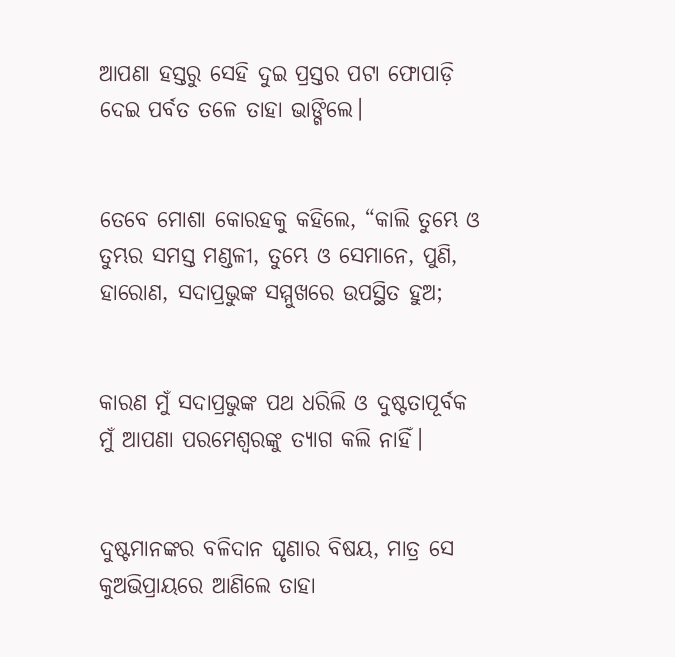ଆପଣା ହସ୍ତରୁ ସେହି ଦୁଇ ପ୍ରସ୍ତର ପଟା ଫୋପାଡ଼ି ଦେଇ ପର୍ବତ ତଳେ ତାହା ଭାଙ୍ଗିଲେ।


ତେବେ ମୋଶା କୋରହକୁ କହିଲେ, “କାଲି ତୁମ୍ଭେ ଓ ତୁମ୍ଭର ସମସ୍ତ ମଣ୍ଡଳୀ, ତୁମ୍ଭେ ଓ ସେମାନେ, ପୁଣି, ହାରୋଣ, ସଦାପ୍ରଭୁଙ୍କ ସମ୍ମୁଖରେ ଉପସ୍ଥିତ ହୁଅ;


କାରଣ ମୁଁ ସଦାପ୍ରଭୁଙ୍କ ପଥ ଧରିଲି ଓ ଦୁଷ୍ଟତାପୂର୍ବକ ମୁଁ ଆପଣା ପରମେଶ୍ୱରଙ୍କୁ ତ୍ୟାଗ କଲି ନାହିଁ।


ଦୁଷ୍ଟମାନଙ୍କର ବଳିଦାନ ଘୃଣାର ବିଷୟ, ମାତ୍ର ସେ କୁଅଭିପ୍ରାୟରେ ଆଣିଲେ ତାହା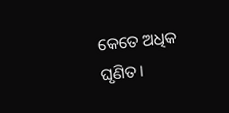କେତେ ଅଧିକ ଘୃଣିତ।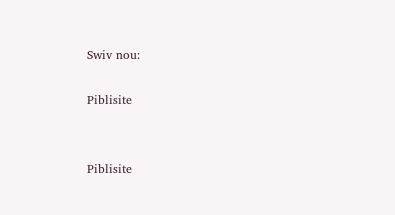Swiv nou:

Piblisite


Piblisite